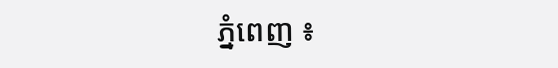ភ្នំពេញ ៖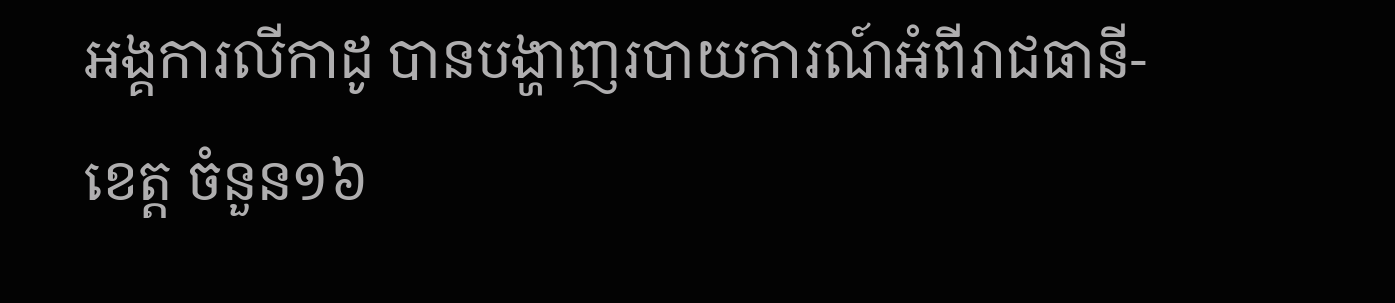អង្គការលីកាដូ បានបង្ហាញរបាយការណ៍អំពីរាជធានី-ខេត្ត ចំនួន១៦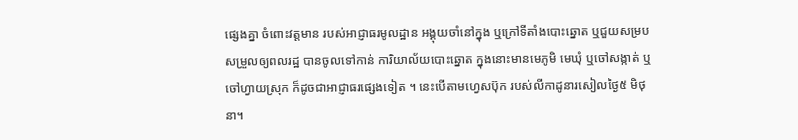ផ្សេងគ្នា ចំពោះវត្តមាន របស់អាជ្ញាធរមូលដ្ឋាន អង្គុយចាំនៅក្នុង ឬក្រៅទីតាំងបោះឆ្នោត ឬជួយសម្របសម្រួលឲ្យពលរដ្ឋ បានចូលទៅកាន់ ការិយាល័យបោះឆ្នោត ក្នុងនោះមានមេភូមិ មេឃុំ ឬចៅសង្កាត់ ឬចៅហ្វាយស្រុក ក៏ដូចជាអាជ្ញាធរផ្សេងទៀត ។ នេះបើតាមហ្វេសប៊ុក របស់លីកាដូនារសៀលថ្ងៃ៥ មិថុនា។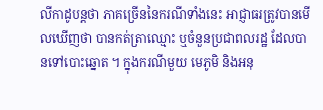លីកាដូបន្តថា ភាគច្រើននៃករណីទាំងនេះ អាជ្ញាធរត្រូវបានមើលឃើញថា បានកត់ត្រាឈ្មោះ ឬចំនួនប្រជាពលរដ្ឋ ដែលបានទៅបោះឆ្នោត ។ ក្នុងករណីមួយ មេភូមិ និងអនុ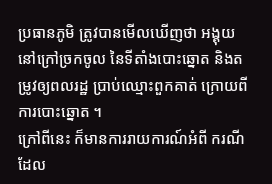ប្រធានភូមិ ត្រូវបានមើលឃើញថា អង្គុយនៅក្រៅច្រកចូល នៃទីតាំងបោះឆ្នោត និងតម្រូវឲ្យពលរដ្ឋ ប្រាប់ឈ្មោះពួកគាត់ ក្រោយពីការបោះឆ្នោត ។
ក្រៅពីនេះ ក៏មានការរាយការណ៍អំពី ករណីដែល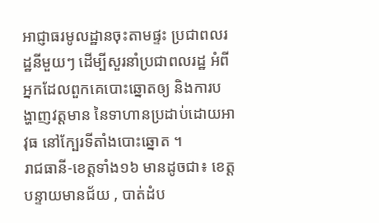អាជ្ញាធរមូលដ្ឋានចុះតាមផ្ទះ ប្រជាពលរដ្ឋនីមួយៗ ដើម្បីសួរនាំប្រជាពលរដ្ឋ អំពីអ្នកដែលពួកគេបោះឆ្នោតឲ្យ និងការបង្ហាញវត្តមាន នៃទាហានប្រដាប់ដោយអាវុធ នៅក្បែរទីតាំងបោះឆ្នោត ។
រាជធានី-ខេត្តទាំង១៦ មានដូចជា៖ ខេត្តបន្ទាយមានជ័យ , បាត់ដំប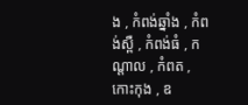ង , កំពង់ឆ្នាំង , កំពង់ស្ពឺ , កំពង់ធំ , កណ្ដាល , កំពត , កោះកុង , ឧ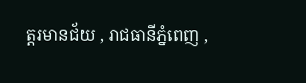ត្ដរមានជ័យ , រាជធានីភ្នំពេញ ,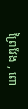ព្រៃវែង , ពោ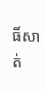ធិ៍សាត់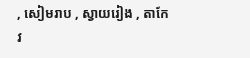, សៀមរាប , ស្វាយរៀង , តាកែវ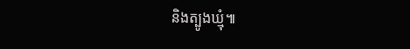និងត្បូងឃ្មុំ៕